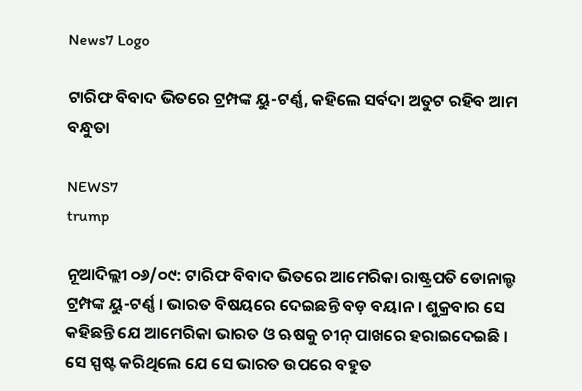News7 Logo

ଟାରିଫ ବିବାଦ ଭିତରେ ଟ୍ରମ୍ପଙ୍କ ୟୁ-ଟର୍ଣ୍ଣ, କହିଲେ ସର୍ବଦା ଅତୁଟ ରହିବ ଆମ ବନ୍ଧୁତା

NEWS7
trump

ନୂଆଦିଲ୍ଲୀ ୦୬/୦୯: ଟାରିଫ ବିବାଦ ଭିତରେ ଆମେରିକା ରାଷ୍ଟ୍ରପତି ଡୋନାଲ୍ଡ ଟ୍ରମ୍ପଙ୍କ ୟୁ-ଟର୍ଣ୍ଣ । ଭାରତ ବିଷୟରେ ଦେଇଛନ୍ତି ବଡ଼ ବୟାନ । ଶୁକ୍ରବାର ସେ କହିଛନ୍ତି ଯେ ଆମେରିକା ଭାରତ ଓ ଋଷକୁ ଚୀନ୍ ପାଖରେ ହରାଇଦେଇଛି । ସେ ସ୍ପଷ୍ଟ କରିଥିଲେ ଯେ ସେ ଭାରତ ଉପରେ ବହୁତ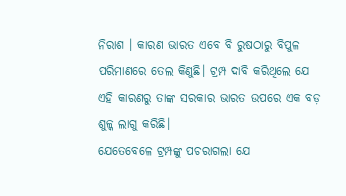ନିରାଶ । କାରଣ ଭାରତ ଏବେ ବି ରୁଷଠାରୁ ବିପୁଳ ପରିମାଣରେ ତେଲ କିଣୁଛି। ଟ୍ରମ୍ପ ଦାବି କରିଥିଲେ ଯେ ଏହି କାରଣରୁ ତାଙ୍କ ସରକାର ଭାରତ ଉପରେ ଏକ ବଡ଼ ଶୁଳ୍କ ଲାଗୁ କରିଛି।
ଯେତେବେଳେ ଟ୍ରମ୍ପଙ୍କୁ ପଚରାଗଲା ଯେ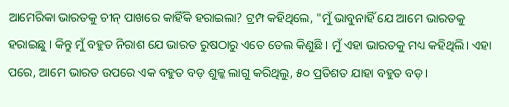ଆମେରିକା ଭାରତକୁ ଚୀନ୍ ପାଖରେ କାହିଁକି ହରାଇଲା? ଟ୍ରମ୍ପ କହିଥିଲେ, "ମୁଁ ଭାବୁନାହିଁ ଯେ ଆମେ ଭାରତକୁ ହରାଇଛୁ । କିନ୍ତୁ ମୁଁ ବହୁତ ନିରାଶ ଯେ ଭାରତ ରୁଷଠାରୁ ଏତେ ତେଲ କିଣୁଛି । ମୁଁ ଏହା ଭାରତକୁ ମଧ୍ୟ କହିଥିଲି। ଏହା ପରେ, ଆମେ ଭାରତ ଉପରେ ଏକ ବହୁତ ବଡ଼ ଶୁଳ୍କ ଲାଗୁ କରିଥିଲୁ, ୫୦ ପ୍ରତିଶତ ଯାହା ବହୁତ ବଡ଼।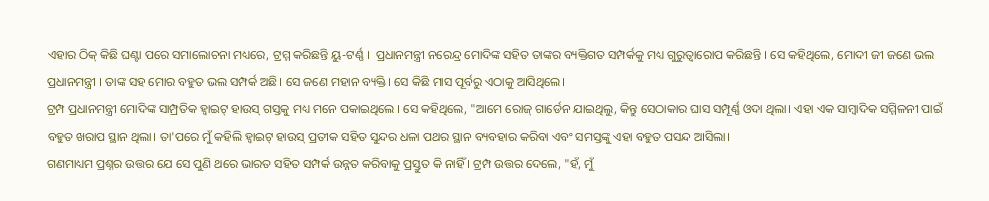ଏହାର ଠିକ୍ କିଛି ଘଣ୍ଟା ପରେ ସମାଲୋଚନା ମଧ୍ୟରେ, ଟ୍ରମ୍ମ କରିଛନ୍ତି ୟୁ-ଟର୍ଣ୍ଣ ।  ପ୍ରଧାନମନ୍ତ୍ରୀ ନରେନ୍ଦ୍ର ମୋଦିଙ୍କ ସହିତ ତାଙ୍କର ବ୍ୟକ୍ତିଗତ ସମ୍ପର୍କକୁ ମଧ୍ୟ ଗୁରୁତ୍ୱାରୋପ କରିଛନ୍ତି । ସେ କହିଥିଲେ, ମୋଦୀ ଜୀ ଜଣେ ଭଲ ପ୍ରଧାନମନ୍ତ୍ରୀ । ତାଙ୍କ ସହ ମୋର ବହୁତ ଭଲ ସମ୍ପର୍କ ଅଛି। ସେ ଜଣେ ମହାନ ବ୍ୟକ୍ତି। ସେ କିଛି ମାସ ପୂର୍ବରୁ ଏଠାକୁ ଆସିଥିଲେ।
ଟ୍ରମ୍ପ ପ୍ରଧାନମନ୍ତ୍ରୀ ମୋଦିଙ୍କ ସାମ୍ପ୍ରତିକ ହ୍ୱାଇଟ୍ ହାଉସ୍ ଗସ୍ତକୁ ମଧ୍ୟ ମନେ ପକାଇଥିଲେ । ସେ କହିଥିଲେ, "ଆମେ ରୋଜ୍ ଗାର୍ଡେନ ଯାଇଥିଲୁ, କିନ୍ତୁ ସେଠାକାର ଘାସ ସମ୍ପୂର୍ଣ୍ଣ ଓଦା ଥିଲା। ଏହା ଏକ ସାମ୍ବାଦିକ ସମ୍ମିଳନୀ ପାଇଁ ବହୁତ ଖରାପ ସ୍ଥାନ ଥିଲା। ତା'ପରେ ମୁଁ କହିଲି ହ୍ୱାଇଟ୍ ହାଉସ୍ ପ୍ରତୀକ ସହିତ ସୁନ୍ଦର ଧଳା ପଥର ସ୍ଥାନ ବ୍ୟବହାର କରିବା ଏବଂ ସମସ୍ତଙ୍କୁ ଏହା ବହୁତ ପସନ୍ଦ ଆସିଲା।
ଗଣମାଧ୍ୟମ ପ୍ରଶ୍ନର ଉତ୍ତର ଯେ ସେ ପୁଣି ଥରେ ଭାରତ ସହିତ ସମ୍ପର୍କ ଉନ୍ନତ କରିବାକୁ ପ୍ରସ୍ତୁତ କି ନାହିଁ । ଟ୍ରମ୍ପ ଉତ୍ତର ଦେଲେ, "ହଁ, ମୁଁ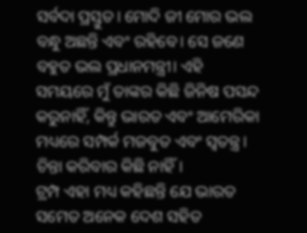ସର୍ବଦା ପ୍ରସ୍ତୁତ। ମୋଦି ଜୀ ମୋର ଭଲ ବନ୍ଧୁ ଅଛନ୍ତି ଏବଂ ରହିବେ। ସେ ଜଣେ ବହୁତ ଭଲ ପ୍ରଧାନମନ୍ତ୍ରୀ। ଏହି ସମୟରେ ମୁଁ ତାଙ୍କର କିଛି ଜିନିଷ ପସନ୍ଦ କରୁନାହିଁ, କିନ୍ତୁ ଭାରତ ଏବଂ ଆମେରିକା ମଧ୍ୟରେ ସମ୍ପର୍କ ମଜବୁତ ଏବଂ ସ୍ୱତନ୍ତ୍ର। ଚିନ୍ତା କରିବାର କିଛି ନାହିଁ।
ଟ୍ରମ୍ପ ଏହା ମଧ୍ୟ କହିଛନ୍ତି ଯେ ଭାରତ ସମେତ ଅନେକ ଦେଶ ସହିତ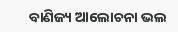ବାଣିଜ୍ୟ ଆଲୋଚନା ଭଲ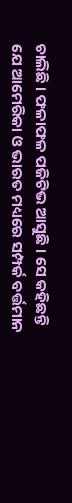ଚାଲିଛି । ଫଳାଫଳ ପଜିଟିଭ ଆସୁଛି । ସେ କହିଛନ୍ତି ଯେ ଆମେରିକା ଓ ଭାରତ ମଧ୍ୟରେ ସମ୍ପର୍କ ବର୍ତ୍ତମାନ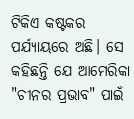ଟିକିଏ କଷ୍ଟକର ପର୍ଯ୍ୟାୟରେ ଅଛି। ସେ କହିଛନ୍ତି ଯେ ଆମେରିକା "ଚୀନର ପ୍ରଭାବ" ପାଇଁ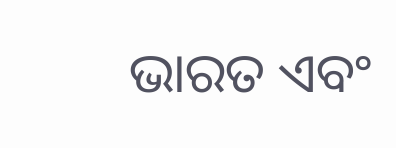ଭାରତ ଏବଂ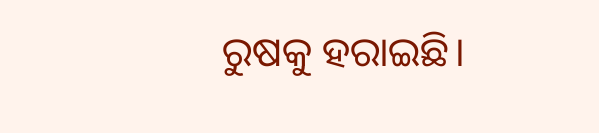ରୁଷକୁ ହରାଇଛି।